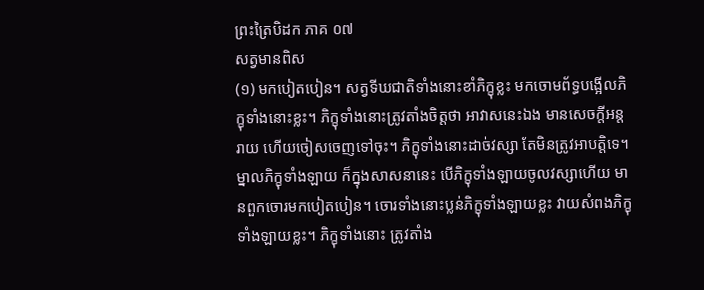ព្រះត្រៃបិដក ភាគ ០៧
សត្វមានពិស
(១) មកបៀតបៀន។ សត្វទីឃជាតិទាំងនោះខាំភិក្ខុខ្លះ មកចោមព័ទ្ធបង្អើលភិក្ខុទាំងនោះខ្លះ។ ភិក្ខុទាំងនោះត្រូវតាំងចិត្តថា អាវាសនេះឯង មានសេចក្តីអន្តរាយ ហើយចៀសចេញទៅចុះ។ ភិក្ខុទាំងនោះដាច់វស្សា តែមិនត្រូវអាបត្តិទេ។ ម្នាលភិក្ខុទាំងឡាយ ក៏ក្នុងសាសនានេះ បើភិក្ខុទាំងឡាយចូលវស្សាហើយ មានពួកចោរមកបៀតបៀន។ ចោរទាំងនោះប្លន់ភិក្ខុទាំងឡាយខ្លះ វាយសំពងភិក្ខុទាំងឡាយខ្លះ។ ភិក្ខុទាំងនោះ ត្រូវតាំង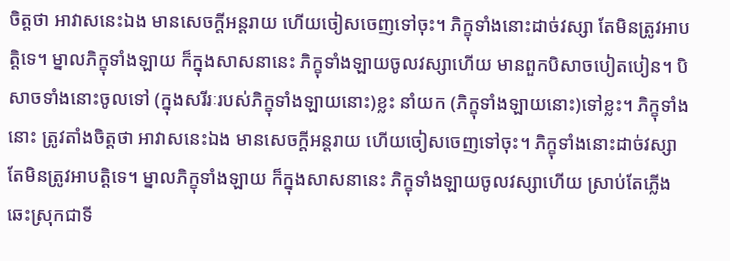ចិត្តថា អាវាសនេះឯង មានសេចក្តីអន្តរាយ ហើយចៀសចេញទៅចុះ។ ភិក្ខុទាំងនោះដាច់វស្សា តែមិនត្រូវអាបត្តិទេ។ ម្នាលភិក្ខុទាំងឡាយ ក៏ក្នុងសាសនានេះ ភិក្ខុទាំងឡាយចូលវស្សាហើយ មានពួកបិសាចបៀតបៀន។ បិសាចទាំងនោះចូលទៅ (ក្នុងសរីរៈរបស់ភិក្ខុទាំងឡាយនោះ)ខ្លះ នាំយក (ភិក្ខុទាំងឡាយនោះ)ទៅខ្លះ។ ភិក្ខុទាំងនោះ ត្រូវតាំងចិត្តថា អាវាសនេះឯង មានសេចក្តីអន្តរាយ ហើយចៀសចេញទៅចុះ។ ភិក្ខុទាំងនោះដាច់វស្សា តែមិនត្រូវអាបត្តិទេ។ ម្នាលភិក្ខុទាំងឡាយ ក៏ក្នុងសាសនានេះ ភិក្ខុទាំងឡាយចូលវស្សាហើយ ស្រាប់តែភ្លើងឆេះស្រុកជាទី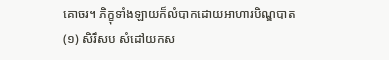គោចរ។ ភិក្ខុទាំងឡាយក៏លំបាកដោយអាហារបិណ្ឌបាត
(១) សិរឹសប សំដៅយកស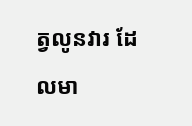ត្វលូនវារ ដែលមា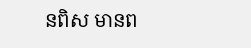នពិស មានព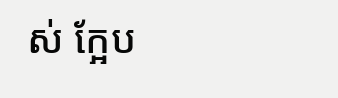ស់ ក្អែប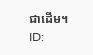ជាដើម។
ID: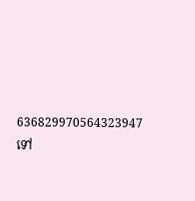636829970564323947
ទៅ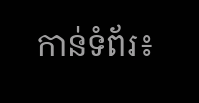កាន់ទំព័រ៖